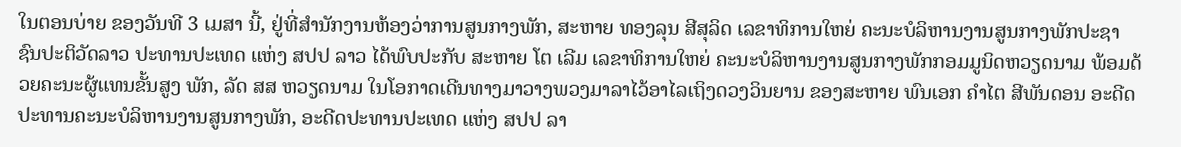ໃນຕອນບ່າຍ ຂອງວັນທີ 3 ເມສາ ນີ້, ຢູ່ທີ່ສໍານັກງານຫ້ອງວ່າການສູນກາງພັກ, ສະຫາຍ ທອງລຸນ ສີສຸລິດ ເລຂາທິການໃຫຍ່ ຄະນະບໍລິຫານງານສູນກາງພັກປະຊາຊົນປະຕິວັດລາວ ປະທານປະເທດ ແຫ່ງ ສປປ ລາວ ໄດ້ພົບປະກັບ ສະຫາຍ ໂຕ ເລີມ ເລຂາທິການໃຫຍ່ ຄະນະບໍລິຫານງານສູນກາງພັກກອມມູນິດຫວຽດນາມ ພ້ອມດ້ວຍຄະນະຜູ້ແທນຂັ້ນສູງ ພັກ, ລັດ ສສ ຫວຽດນາມ ໃນໂອກາດເດີນທາງມາວາງພວງມາລາໄວ້ອາໄລເຖິງດວງວິນຍານ ຂອງສະຫາຍ ພົນເອກ ຄໍາໄຕ ສີພັນດອນ ອະດີດປະທານຄະນະບໍລິຫານງານສູນກາງພັກ, ອະດີດປະທານປະເທດ ແຫ່ງ ສປປ ລາ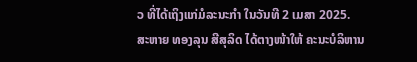ວ ທີ່ໄດ້ເຖິງແກ່ມໍລະນະກໍາ ໃນວັນທີ 2 ເມສາ 2025.
ສະຫາຍ ທອງລຸນ ສີສຸລິດ ໄດ້ຕາງໜ້າໃຫ້ ຄະນະບໍລິຫານ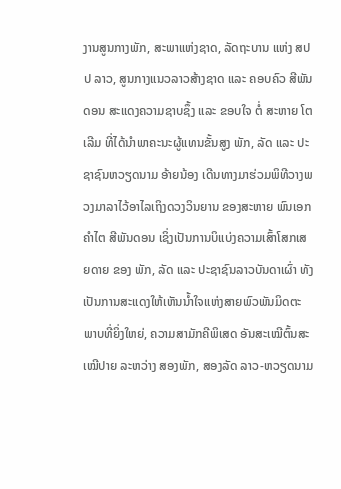ງານສູນກາງພັກ, ສະພາແຫ່ງຊາດ, ລັດຖະບານ ແຫ່ງ ສປປ ລາວ, ສູນກາງແນວລາວສ້າງຊາດ ແລະ ຄອບຄົວ ສີພັນດອນ ສະແດງຄວາມຊາບຊຶ້ງ ແລະ ຂອບໃຈ ຕໍ່ ສະຫາຍ ໂຕເລີມ ທີ່ໄດ້ນໍາພາຄະນະຜູ້ແທນຂັ້ນສູງ ພັກ, ລັດ ແລະ ປະຊາຊົນຫວຽດນາມ ອ້າຍນ້ອງ ເດີນທາງມາຮ່ວມພິທີວາງພວງມາລາໄວ້ອາໄລເຖິງດວງວິນຍານ ຂອງສະຫາຍ ພົນເອກ ຄໍາໄຕ ສີພັນດອນ ເຊິ່ງເປັນການບິແບ່ງຄວາມເສົ້າໂສກເສຍດາຍ ຂອງ ພັກ, ລັດ ແລະ ປະຊາຊົນລາວບັນດາເຜົ່າ ທັງເປັນການສະແດງໃຫ້ເຫັນນໍ້າໃຈແຫ່ງສາຍພົວພັນມິດຕະພາບທີ່ຍິ່ງໃຫຍ່, ຄວາມສາມັກຄີພິເສດ ອັນສະເໝີຕົ້ນສະເໝີປາຍ ລະຫວ່າງ ສອງພັກ, ສອງລັດ ລາວ-ຫວຽດນາມ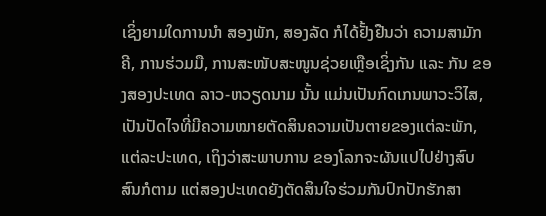ເຊິ່ງຍາມໃດການນໍາ ສອງພັກ, ສອງລັດ ກໍໄດ້ຢັ້ງຢືນວ່າ ຄວາມສາມັກຄີ, ການຮ່ວມມື, ການສະໜັບສະໜູນຊ່ວຍເຫຼືອເຊິ່ງກັນ ແລະ ກັນ ຂອງສອງປະເທດ ລາວ-ຫວຽດນາມ ນັ້ນ ແມ່ນເປັນກົດເກນພາວະວິໄສ, ເປັນປັດໄຈທີ່ມີຄວາມໝາຍຕັດສິນຄວາມເປັນຕາຍຂອງແຕ່ລະພັກ, ແຕ່ລະປະເທດ, ເຖິງວ່າສະພາບການ ຂອງໂລກຈະຜັນແປໄປຢ່າງສົບສົນກໍຕາມ ແຕ່ສອງປະເທດຍັງຕັດສິນໃຈຮ່ວມກັນປົກປັກຮັກສາ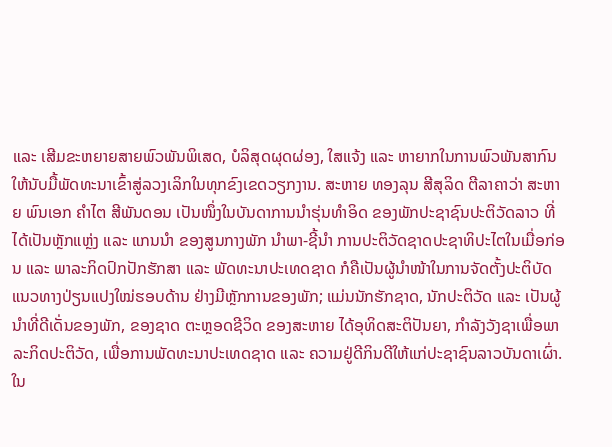ແລະ ເສີມຂະຫຍາຍສາຍພົວພັນພິເສດ, ບໍລິສຸດຜຸດຜ່ອງ, ໃສແຈ້ງ ແລະ ຫາຍາກໃນການພົວພັນສາກົນ ໃຫ້ນັບມື້ພັດທະນາເຂົ້າສູ່ລວງເລິກໃນທຸກຂົງເຂດວຽກງານ. ສະຫາຍ ທອງລຸນ ສີສຸລິດ ຕີລາຄາວ່າ ສະຫາຍ ພົນເອກ ຄໍາໄຕ ສີພັນດອນ ເປັນໜຶ່ງໃນບັນດາການນໍາຮຸ່ນທໍາອິດ ຂອງພັກປະຊາຊົນປະຕິວັດລາວ ທີ່ໄດ້ເປັນຫຼັກແຫຼ່ງ ແລະ ແກນນໍາ ຂອງສູນກາງພັກ ນໍາພາ-ຊີ້ນໍາ ການປະຕິວັດຊາດປະຊາທິປະໄຕໃນເມື່ອກ່ອນ ແລະ ພາລະກິດປົກປັກຮັກສາ ແລະ ພັດທະນາປະເທດຊາດ ກໍຄືເປັນຜູ້ນໍາໜ້າໃນການຈັດຕັ້ງປະຕິບັດແນວທາງປ່ຽນແປງໃໝ່ຮອບດ້ານ ຢ່າງມີຫຼັກການຂອງພັກ; ແມ່ນນັກຮັກຊາດ, ນັກປະຕິວັດ ແລະ ເປັນຜູ້ນໍາທີ່ດີເດັ່ນຂອງພັກ, ຂອງຊາດ ຕະຫຼອດຊີວິດ ຂອງສະຫາຍ ໄດ້ອຸທິດສະຕິປັນຍາ, ກໍາລັງວັງຊາເພື່ອພາລະກິດປະຕິວັດ, ເພື່ອການພັດທະນາປະເທດຊາດ ແລະ ຄວາມຢູ່ດີກິນດີໃຫ້ແກ່ປະຊາຊົນລາວບັນດາເຜົ່າ. ໃນ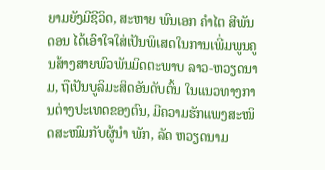ຍາມຍັງມີຊີວິດ, ສະຫາຍ ພົນເອກ ຄໍາໄຕ ສີພັນດອນ ໄດ້ເອົາໃຈໃສ່ເປັນພິເສດໃນການເພີ່ມພູນຄູນສ້າງສາຍພົວພັນມິດຕະພາບ ລາວ-ຫວຽດນາມ, ຖືເປັນບູລິມະສິດອັນດັບຕົ້ນ ໃນແນວທາງການຕ່າງປະເທດຂອງຕົນ, ມີຄວາມຮັກແພງສະໜິດສະໜົມກັບຜູ້ນໍາ ພັກ, ລັດ ຫວຽດນາມ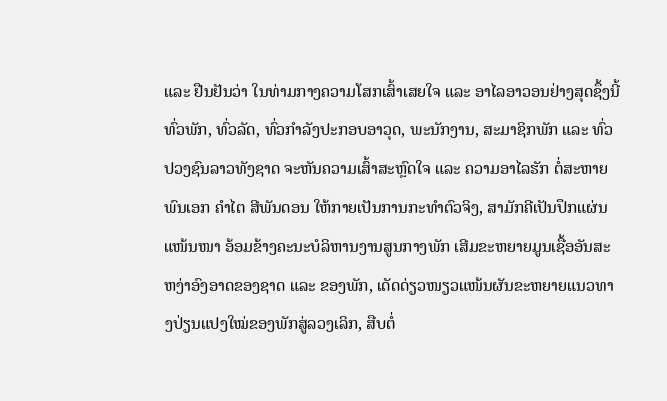ແລະ ຢືນຢັນວ່າ ໃນທ່າມກາງຄວາມໂສກເສົ້າເສຍໃຈ ແລະ ອາໄລອາວອນຢ່າງສຸດຊຶ້ງນີ້ ທົ່ວພັກ, ທົ່ວລັດ, ທົ່ວກໍາລັງປະກອບອາວຸດ, ພະນັກງານ, ສະມາຊິກພັກ ແລະ ທົ່ວປວງຊົນລາວທັງຊາດ ຈະຫັນຄວາມເສົ້າສະຫຼົດໃຈ ແລະ ຄວາມອາໄລຮັກ ຕໍ່ສະຫາຍ ພົນເອກ ຄໍາໄຕ ສີພັນດອນ ໃຫ້ກາຍເປັນການກະທໍາຕົວຈິງ, ສາມັກຄີເປັນປຶກແຜ່ນແໜ້ນໜາ ອ້ອມຂ້າງຄະນະບໍລິຫານງານສູນກາງພັກ ເສີມຂະຫຍາຍມູນເຊື້ອອັນສະຫງ່າອົງອາດຂອງຊາດ ແລະ ຂອງພັກ, ເດັດດ່ຽວໜຽວແໜ້ນຜັນຂະຫຍາຍແນວທາງປ່ຽນແປງໃໝ່ຂອງພັກສູ່ລວງເລິກ, ສືບຕໍ່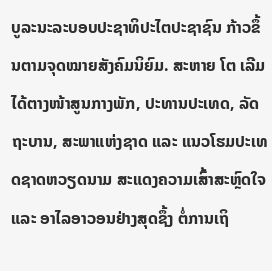ບູລະນະລະບອບປະຊາທິປະໄຕປະຊາຊົນ ກ້າວຂຶ້ນຕາມຈຸດໝາຍສັງຄົມນິຍົມ. ສະຫາຍ ໂຕ ເລີມ ໄດ້ຕາງໜ້າສູນກາງພັກ, ປະທານປະເທດ, ລັດຖະບານ, ສະພາແຫ່ງຊາດ ແລະ ແນວໂຮມປະເທດຊາດຫວຽດນາມ ສະແດງຄວາມເສົ້າສະຫຼົດໃຈ ແລະ ອາໄລອາວອນຢ່າງສຸດຊຶ້ງ ຕໍ່ການເຖິ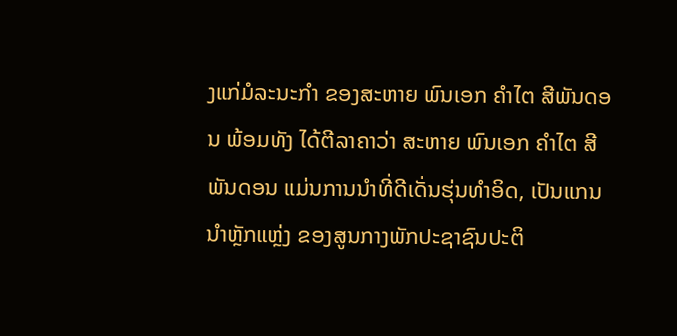ງແກ່ມໍລະນະກຳ ຂອງສະຫາຍ ພົນເອກ ຄຳໄຕ ສີພັນດອນ ພ້ອມທັງ ໄດ້ຕີລາຄາວ່າ ສະຫາຍ ພົນເອກ ຄຳໄຕ ສີພັນດອນ ແມ່ນການນຳທີ່ດີເດັ່ນຮຸ່ນທຳອິດ, ເປັນແກນນຳຫຼັກແຫຼ່ງ ຂອງສູນກາງພັກປະຊາຊົນປະຕິ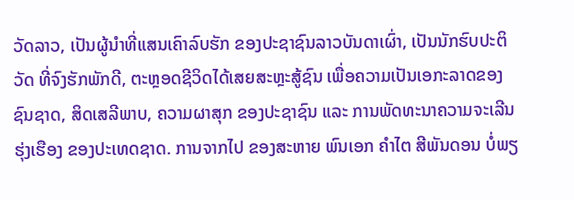ວັດລາວ, ເປັນຜູ້ນຳທີ່ແສນເຄົາລົບຮັກ ຂອງປະຊາຊົນລາວບັນດາເຜົ່າ, ເປັນນັກຮົບປະຕິວັດ ທີ່ຈົງຮັກພັກດີ, ຕະຫຼອດຊີວິດໄດ້ເສຍສະຫຼະສູ້ຊົນ ເພື່ອຄວາມເປັນເອກະລາດຂອງຊົນຊາດ, ສິດເສລີພາບ, ຄວາມຜາສຸກ ຂອງປະຊາຊົນ ແລະ ການພັດທະນາຄວາມຈະເລີນຮຸ່ງເຮືອງ ຂອງປະເທດຊາດ. ການຈາກໄປ ຂອງສະຫາຍ ພົນເອກ ຄຳໄຕ ສີພັນດອນ ບໍ່ພຽ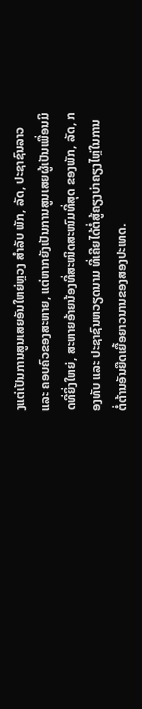ງແຕ່ເປັນການສູນເສຍອັນໃຫຍ່ຫຼວງ ສຳລັບ ພັກ, ລັດ, ປະຊາຊົນລາວ ແລະ ຄອບຄົວຂອງສະຫາຍ, ແຕ່ຫາກຍັງເປັນການສູນເສຍຜູ້ເປັນເພື່ອນມິດທີ່ຍິ່ງໃຫຍ່, ສະຫາຍອ້າຍນ້ອງທີ່ສະໜິດສະໜົມທີ່ສຸດ ຂອງພັກ, ລັດ, ກອງທັບ ແລະ ປະຊາຊົນຫວຽດນາມ ທີ່ເຄີຍໄດ້ຕໍ່ສູ້ຄຽງບ່າຄຽງໄຫຼ່ໃນການຕໍ່ຕ້ານອັນຍືດເຍື້ອຍາວນານຂອງສອງປະເທດ.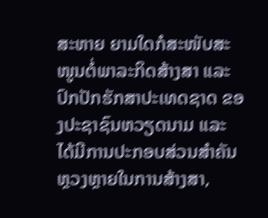ສະຫາຍ ຍາມໃດກໍສະໜັບສະໜູນຕໍ່ພາລະກິດສ້າງສາ ແລະ ປົກປັກຮັກສາປະເທດຊາດ ຂອງປະຊາຊົນຫວຽດນາມ ແລະ ໄດ້ມີການປະກອບສ່ວນສຳຄັນຫຼວງຫຼາຍໃນການສ້າງສາ,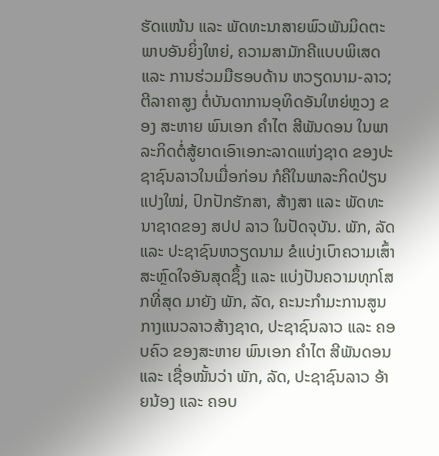ຮັດແໜ້ນ ແລະ ພັດທະນາສາຍພົວພັນມິດຕະພາບອັນຍິ່ງໃຫຍ່, ຄວາມສາມັກຄີແບບພິເສດ ແລະ ການຮ່ວມມືຮອບດ້ານ ຫວຽດນາມ-ລາວ; ຕີລາຄາສູງ ຕໍ່ບັນດາການອຸທິດອັນໃຫຍ່ຫຼວງ ຂອງ ສະຫາຍ ພົນເອກ ຄຳໄຕ ສີພັນດອນ ໃນພາລະກິດຕໍ່ສູ້ຍາດເອົາເອກະລາດແຫ່ງຊາດ ຂອງປະຊາຊົນລາວໃນເມື່ອກ່ອນ ກໍຄືໃນພາລະກິດປ່ຽນແປງໃໝ່, ປົກປັກຮັກສາ, ສ້າງສາ ແລະ ພັດທະນາຊາດຂອງ ສປປ ລາວ ໃນປັດຈຸບັນ. ພັກ, ລັດ ແລະ ປະຊາຊົນຫວຽດນາມ ຂໍແບ່ງເບົາຄວາມເສົ້າສະຫຼົດໃຈອັນສຸດຊຶ້ງ ແລະ ແບ່ງປັນຄວາມທຸກໂສກທີ່ສຸດ ມາຍັງ ພັກ, ລັດ, ຄະນະກຳມະການສູນກາງແນວລາວສ້າງຊາດ, ປະຊາຊົນລາວ ແລະ ຄອບຄົວ ຂອງສະຫາຍ ພົນເອກ ຄຳໄຕ ສີພັນດອນ ແລະ ເຊື່ອໝັ້ນວ່າ ພັກ, ລັດ, ປະຊາຊົນລາວ ອ້າຍນ້ອງ ແລະ ຄອບ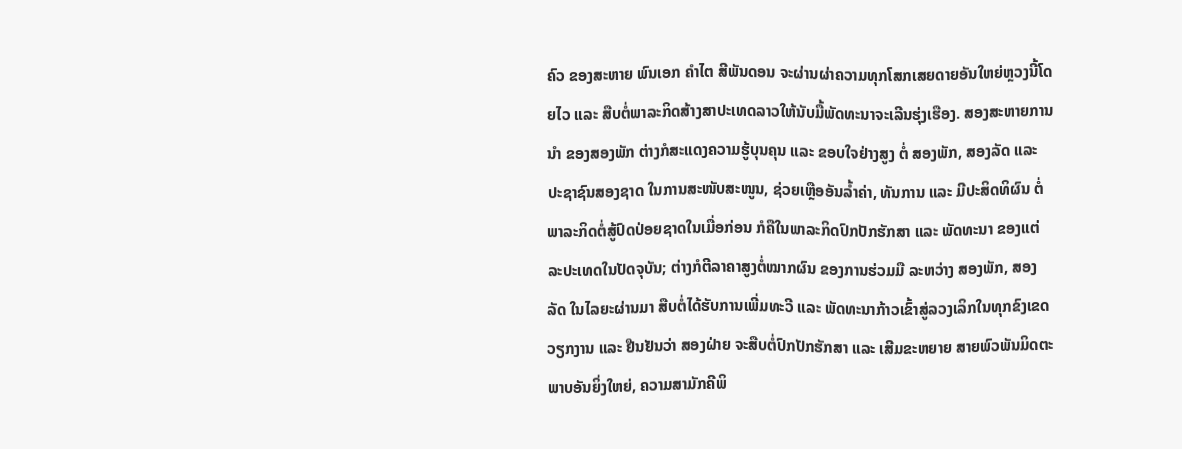ຄົວ ຂອງສະຫາຍ ພົນເອກ ຄຳໄຕ ສີພັນດອນ ຈະຜ່ານຜ່າຄວາມທຸກໂສກເສຍດາຍອັນໃຫຍ່ຫຼວງນີ້ໂດຍໄວ ແລະ ສືບຕໍ່ພາລະກິດສ້າງສາປະເທດລາວໃຫ້ນັບມື້ພັດທະນາຈະເລີນຮຸ່ງເຮືອງ. ສອງສະຫາຍການນໍາ ຂອງສອງພັກ ຕ່າງກໍສະແດງຄວາມຮູ້ບຸນຄຸນ ແລະ ຂອບໃຈຢ່າງສູງ ຕໍ່ ສອງພັກ, ສອງລັດ ແລະ ປະຊາຊົນສອງຊາດ ໃນການສະໜັບສະໜູນ, ຊ່ວຍເຫຼືອອັນລໍ້າຄ່າ, ທັນການ ແລະ ມີປະສິດທິຜົນ ຕໍ່ພາລະກິດຕໍ່ສູ້ປົດປ່ອຍຊາດໃນເມື່ອກ່ອນ ກໍຄືໃນພາລະກິດປົກປັກຮັກສາ ແລະ ພັດທະນາ ຂອງແຕ່ລະປະເທດໃນປັດຈຸບັນ; ຕ່າງກໍຕີລາຄາສູງຕໍ່ໝາກຜົນ ຂອງການຮ່ວມມື ລະຫວ່າງ ສອງພັກ, ສອງລັດ ໃນໄລຍະຜ່ານມາ ສືບຕໍ່ໄດ້ຮັບການເພີ່ມທະວີ ແລະ ພັດທະນາກ້າວເຂົ້າສູ່ລວງເລິກໃນທຸກຂົງເຂດວຽກງານ ແລະ ຢືນຢັນວ່າ ສອງຝ່າຍ ຈະສືບຕໍ່ປົກປັກຮັກສາ ແລະ ເສີມຂະຫຍາຍ ສາຍພົວພັນມິດຕະພາບອັນຍິ່ງໃຫຍ່, ຄວາມສາມັກຄີພິ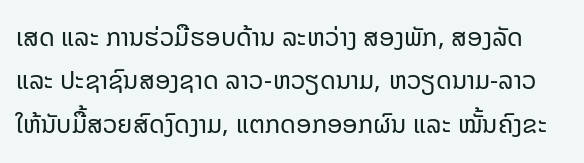ເສດ ແລະ ການຮ່ວມືຮອບດ້ານ ລະຫວ່າງ ສອງພັກ, ສອງລັດ ແລະ ປະຊາຊົນສອງຊາດ ລາວ-ຫວຽດນາມ, ຫວຽດນາມ-ລາວ ໃຫ້ນັບມື້ສວຍສົດງົດງາມ, ແຕກດອກອອກຜົນ ແລະ ໝັ້ນຄົງຂະ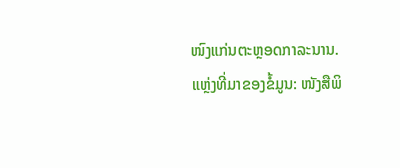ໜົງແກ່ນຕະຫຼອດກາລະນານ.
ແຫຼ່ງທີ່ມາຂອງຂໍ້ມູນ: ໜັງສືພິ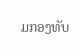ມກອງທັບ